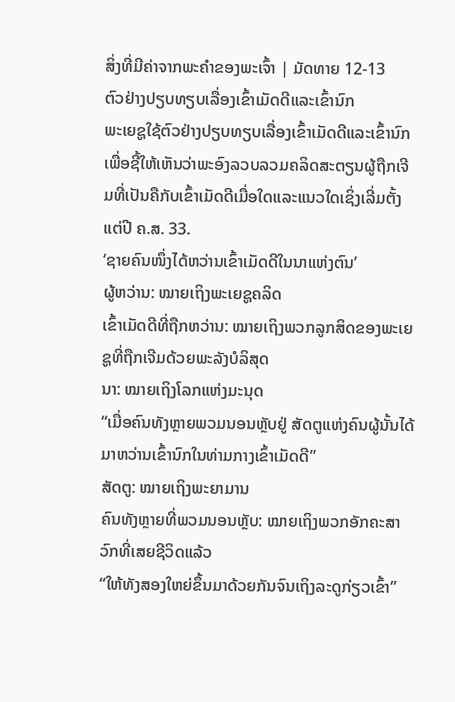ສິ່ງທີ່ມີຄ່າຈາກພະຄຳຂອງພະເຈົ້າ | ມັດທາຍ 12-13
ຕົວຢ່າງປຽບທຽບເລື່ອງເຂົ້າເມັດດີແລະເຂົ້ານົກ
ພະເຍຊູໃຊ້ຕົວຢ່າງປຽບທຽບເລື່ອງເຂົ້າເມັດດີແລະເຂົ້ານົກເພື່ອຊີ້ໃຫ້ເຫັນວ່າພະອົງລວບລວມຄລິດສະຕຽນຜູ້ຖືກເຈີມທີ່ເປັນຄືກັບເຂົ້າເມັດດີເມື່ອໃດແລະແນວໃດເຊິ່ງເລີ່ມຕັ້ງແຕ່ປີ ຄ.ສ. 33.
‘ຊາຍຄົນໜຶ່ງໄດ້ຫວ່ານເຂົ້າເມັດດີໃນນາແຫ່ງຕົນ’
ຜູ້ຫວ່ານ: ໝາຍເຖິງພະເຍຊູຄລິດ
ເຂົ້າເມັດດີທີ່ຖືກຫວ່ານ: ໝາຍເຖິງພວກລູກສິດຂອງພະເຍຊູທີ່ຖືກເຈີມດ້ວຍພະລັງບໍລິສຸດ
ນາ: ໝາຍເຖິງໂລກແຫ່ງມະນຸດ
“ເມື່ອຄົນທັງຫຼາຍພວມນອນຫຼັບຢູ່ ສັດຕູແຫ່ງຄົນຜູ້ນັ້ນໄດ້ມາຫວ່ານເຂົ້ານົກໃນທ່າມກາງເຂົ້າເມັດດີ”
ສັດຕູ: ໝາຍເຖິງພະຍາມານ
ຄົນທັງຫຼາຍທີ່ພວມນອນຫຼັບ: ໝາຍເຖິງພວກອັກຄະສາວົກທີ່ເສຍຊີວິດແລ້ວ
“ໃຫ້ທັງສອງໃຫຍ່ຂຶ້ນມາດ້ວຍກັນຈົນເຖິງລະດູກ່ຽວເຂົ້າ”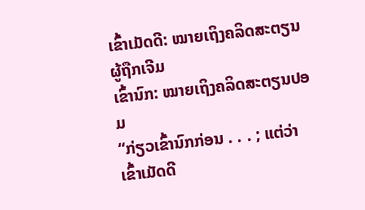ເຂົ້າເມັດດີ: ໝາຍເຖິງຄລິດສະຕຽນຜູ້ຖືກເຈີມ
ເຂົ້ານົກ: ໝາຍເຖິງຄລິດສະຕຽນປອມ
“ກ່ຽວເຂົ້ານົກກ່ອນ . . . ; ແຕ່ວ່າເຂົ້າເມັດດີ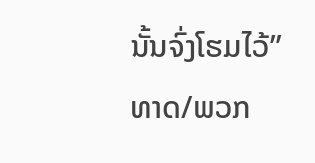ນັ້ນຈົ່ງໂຮມໄວ້”
ທາດ/ພວກ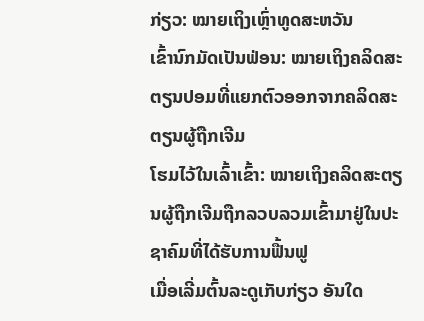ກ່ຽວ: ໝາຍເຖິງເຫຼົ່າທູດສະຫວັນ
ເຂົ້ານົກມັດເປັນຟ່ອນ: ໝາຍເຖິງຄລິດສະຕຽນປອມທີ່ແຍກຕົວອອກຈາກຄລິດສະຕຽນຜູ້ຖືກເຈີມ
ໂຮມໄວ້ໃນເລົ້າເຂົ້າ: ໝາຍເຖິງຄລິດສະຕຽນຜູ້ຖືກເຈີມຖືກລວບລວມເຂົ້າມາຢູ່ໃນປະຊາຄົມທີ່ໄດ້ຮັບການຟື້ນຟູ
ເມື່ອເລີ່ມຕົ້ນລະດູເກັບກ່ຽວ ອັນໃດ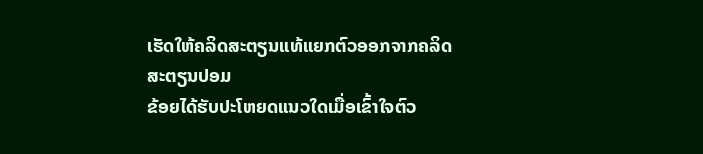ເຮັດໃຫ້ຄລິດສະຕຽນແທ້ແຍກຕົວອອກຈາກຄລິດສະຕຽນປອມ
ຂ້ອຍໄດ້ຮັບປະໂຫຍດແນວໃດເມື່ອເຂົ້າໃຈຕົວ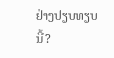ຢ່າງປຽບທຽບນີ້?